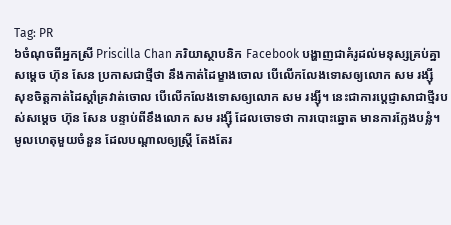Tag: PR
៦ចំណុចពីអ្នកស្រី Priscilla Chan ភរិយាស្ថាបនិក Facebook បង្ហាញជាគំរូដល់មនុស្សគ្រប់គ្នា
សម្តេច ហ៊ុន សែន ប្រកាសជាថ្មីថា នឹងកាត់ដៃម្ខាងចោល បើលើកលែងទោសឲ្យលោក សម រង្ស៊ី
សុខចិត្តកាត់ដៃស្តាំគ្រវាត់ចោល បើលើកលែងទោសឲ្យលោក សម រង្ស៊ី។ នេះជាការប្តេជ្ញាសាជាថ្មីរបស់សម្តេច ហ៊ុន សែន បន្ទាប់ពីខឹងលោក សម រង្ស៊ី ដែលចោទថា ការបោះឆ្នោត មានការក្លែងបន្លំ។
មូលហេតុមួយចំនួន ដែលបណ្តាលឲ្យស្ត្រី តែងតែរ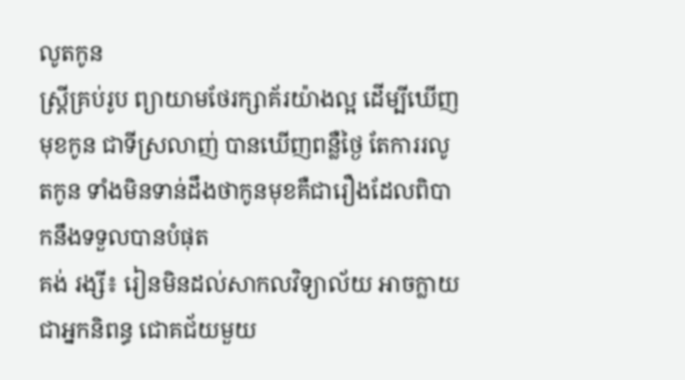លូតកូន
ស្រ្ដីគ្រប់រូប ព្យាយាមថែរក្សាគ័រយ៉ាងល្អ ដើម្បីឃើញមុខកូន ជាទីស្រលាញ់ បានឃើញពន្លឺថ្ងៃ តែការរលូតកូន ទាំងមិនទាន់ដឹងថាកូនមុខគឺជារឿងដែលពិបាកនឹងទទួលបានបំផុត
គង់ រង្សី៖ រៀនមិនដល់សាកលវិទ្យាល័យ អាចក្លាយជាអ្នកនិពន្ធ ជោគជ័យមួយ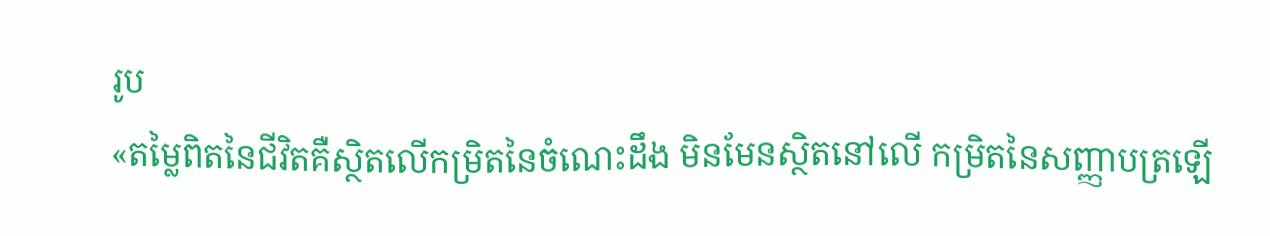រូប
«តម្លៃពិតនៃជីវិតគឺស្ថិតលើកម្រិតនៃចំណេះដឹង មិនមែនស្ថិតនៅលើ កម្រិតនៃសញ្ញាបត្រឡើ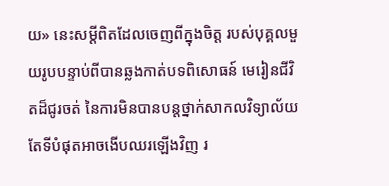យ» នេះសម្តីពិតដែលចេញពីក្នុងចិត្ត របស់បុគ្គលមួយរូបបន្ទាប់ពីបានឆ្លងកាត់បទពិសោធន៍ មេរៀនជីវិតដ៏ជូរចត់ នៃការមិនបានបន្តថ្នាក់សាកលវិទ្យាល័យតែទីបំផុតអាចងើបឈរឡើងវិញ រ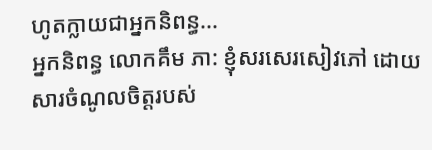ហូតក្លាយជាអ្នកនិពន្ធ...
អ្នកនិពន្ធ លោកគឹម ភា: ខ្ញុំសរសេរសៀវភៅ ដោយសារចំណូលចិត្តរបស់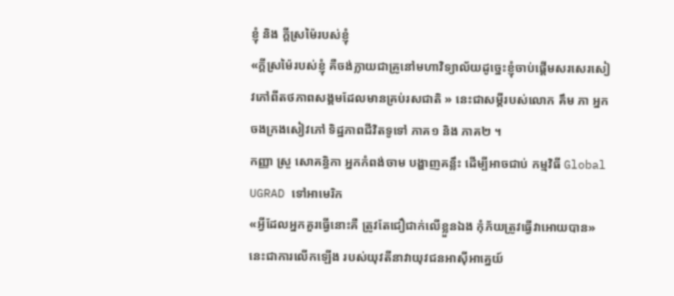ខ្ញុំ និង ក្តីស្រម៉ៃរបស់ខ្ញុំ
«ក្តីស្រម៉ៃរបស់ខ្ញុំ គឺចង់ក្លាយជាគ្រូនៅមហាវិទ្យាល័យដូច្នេះខ្ញុំចាប់ផ្តើមសរសេរសៀវភៅពីតថភាពសង្គមដែលមានគ្រប់រសជាតិ » នេះជាសម្តីរបស់លោក គឹម ភា អ្នកចងក្រងសៀវភៅ ទិដ្ឋភាពជីវិតទូទៅ ភាគ១ និង ភាគ២ ។
កញ្ញា ស្រួ សោគន្ធិកា អ្នកកំពង់ចាម បង្ហាញគន្លឹះ ដើម្បីអាចជាប់ កម្មវិធី Global UGRAD ទៅអាមេរិក
«អ្វីដែលអ្នកគួរធ្វើនោះគឺ ត្រូវតែជឿជាក់លើខ្លួនឯង កុំភ័យត្រូវធ្វើវាអោយបាន» នេះជាការលើកឡើង របស់យុវតីនាវាយុវជនអាស៊ីអាគ្នេយ៍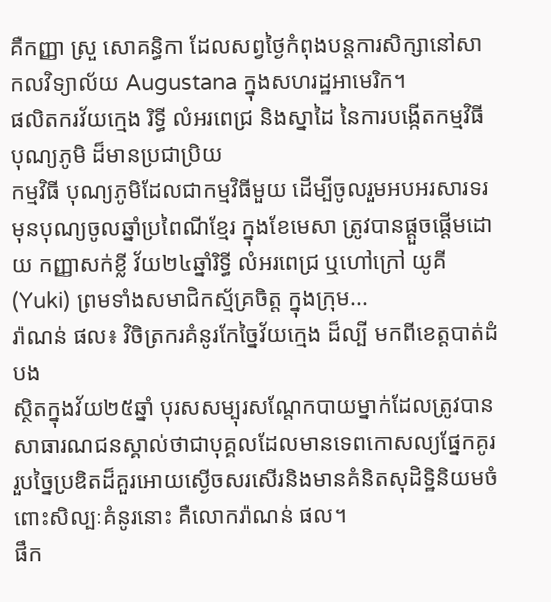គឺកញ្ញា ស្រួ សោគន្ធិកា ដែលសព្វថ្ងៃកំពុងបន្តការសិក្សានៅសាកលវិទ្យាល័យ Augustana ក្នុងសហរដ្ឋអាមេរិក។
ផលិតករវ័យក្មេង រិទ្ធី លំអរពេជ្រ និងស្នាដៃ នៃការបង្កើតកម្មវិធីបុណ្យភូមិ ដ៏មានប្រជាប្រិយ
កម្មវិធី បុណ្យភូមិដែលជាកម្មវិធីមួយ ដើម្បីចូលរួមអបអរសារទរមុនបុណ្យចូលឆ្នាំប្រពៃណីខ្មែរ ក្នុងខែមេសា ត្រូវបានផ្តួចផ្តើមដោយ កញ្ញាសក់ខ្លី វ័យ២៤ឆ្នាំរិទ្ធី លំអរពេជ្រ ឬហៅក្រៅ យូគី (Yuki) ព្រមទាំងសមាជិកស្ម័គ្រចិត្ត ក្នុងក្រុម...
រ៉ាណន់ ផល៖ វិចិត្រករគំនូរកែច្នៃវ័យក្មេង ដ៏ល្បី មកពីខេត្តបាត់ដំបង
ស្ថិតក្នុងវ័យ២៥ឆ្នាំ បុរសសម្បុរសណ្តែកបាយម្នាក់ដែលត្រូវបានសាធារណជនស្គាល់ថាជាបុគ្គលដែលមានទេពកោសល្យផ្នែកគូររួបច្នៃប្រឌិតដ៏គួរអោយស្ងើចសរសើរនិងមានគំនិតសុដិទ្ឋិនិយមចំពោះសិល្បៈគំនូរនោះ គឺលោករ៉ាណន់ ផល។
ផឹក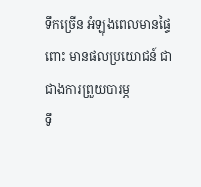ទឹកច្រើន អំឡុងពេលមានផ្ទៃពោះ មានផលប្រយោជន៍ ជាជាងការព្រួយបារម្ភ
ទឹ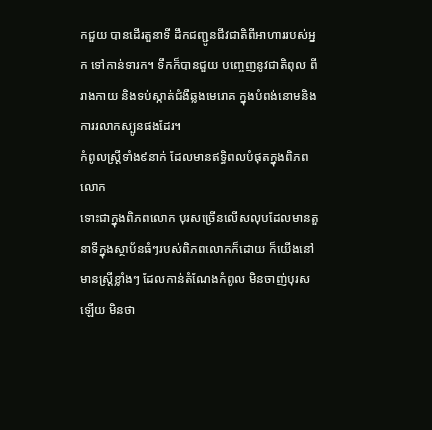កជួយ បានដើរតួនាទី ដឹកជញ្ជូនជីវជាតិពីអាហាររបស់អ្នក ទៅកាន់ទារក។ ទឹកក៏បានជួយ បញ្ចេញនូវជាតិពុល ពីរាងកាយ និងទប់ស្កាត់ជំងឺឆ្លងមេរោគ ក្នុងបំពង់នោមនិង ការរលាកស្បូនផងដែរ។
កំពូលស្រ្ដីទាំង៩នាក់ ដែលមានឥទ្ធិពលបំផុតក្នុងពិភពលោក
ទោះជាក្នុងពិភពលោក បុរសច្រើនលើសលុបដែលមានតួនាទីក្នុងស្ថាប័នធំៗរបស់ពិភពលោកក៏ដោយ ក៏យើងនៅមានស្រ្ដីខ្លាំងៗ ដែលកាន់តំណែងកំពូល មិនចាញ់បុរសឡើយ មិនថា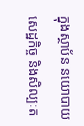ក្នុងស្ថាប័ន នយោបាយ សេដ្ឋកិច្ច និងសិល្បៈត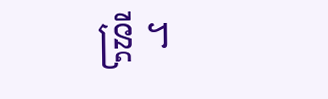ន្រ្ដី ។